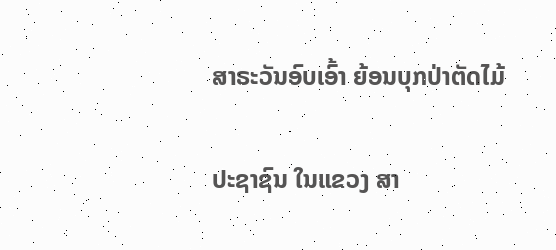ສາຣະວັນອົບເອົ້າ ຍ້ອນບຸກປ່າຕັດໄມ້

ປະຊາຊົນ ໃນແຂວງ ສາ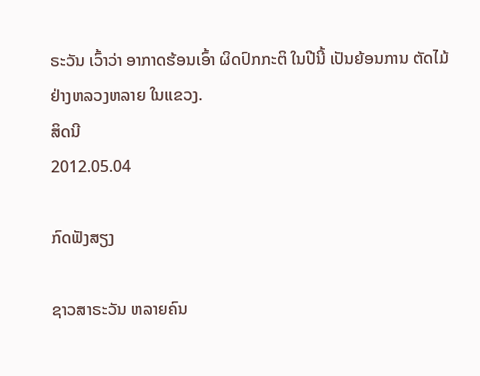ຣະວັນ ເວົ້າວ່າ ອາກາດຮ້ອນເອົ້າ ຜິດປົກກະຕິ ໃນປີນີ້ ເປັນຍ້ອນການ ຕັດໄມ້ ຢ່າງຫລວງຫລາຍ ໃນແຂວງ.
ສິດນີ
2012.05.04

ກົດຟັງສຽງ

ຊາວສາຣະວັນ ຫລາຍຄົນ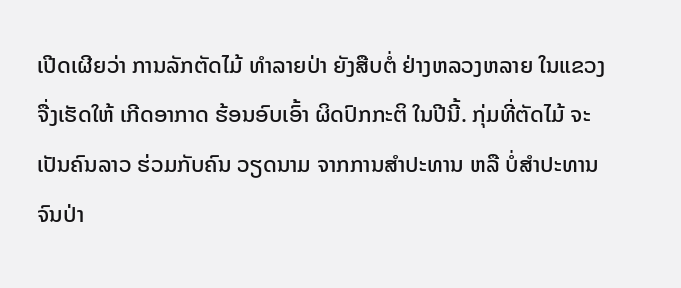ເປີດເຜີຍວ່າ ການລັກຕັດໄມ້ ທຳລາຍປ່າ ຍັງສືບຕໍ່ ຢ່າງຫລວງຫລາຍ ໃນແຂວງ ຈື່ງເຮັດໃຫ້ ເກີດອາກາດ ຮ້ອນອົບເອົ້າ ຜິດປົກກະຕິ ໃນປີນີ້. ກຸ່ມທີ່ຕັດໄມ້ ຈະເປັນຄົນລາວ ຮ່ວມກັບຄົນ ວຽດນາມ ຈາກການສຳປະທານ ຫລື ບໍ່ສຳປະທານ ຈົນປ່າ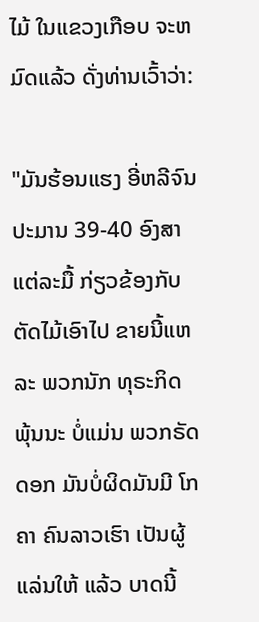ໄມ້ ໃນແຂວງເກືອບ ຈະຫມົດແລ້ວ ດັ່ງທ່ານເວົ້າວ່າ:

"ມັນຮ້ອນແຮງ ອີ່ຫລີຈົນ ປະມານ 39-40 ອົງສາ ແຕ່ລະມື້ ກ່ຽວຂ້ອງກັບ ຕັດໄມ້ເອົາໄປ ຂາຍນີ້ແຫລະ ພວກນັກ ທຸຣະກິດ ພຸ້ນນະ ບໍ່ແມ່ນ ພວກຣັດດອກ ມັນບໍ່ຜິດມັນມີ ໂກຄາ ຄົນລາວເຮົາ ເປັນຜູ້ແລ່ນໃຫ້ ແລ້ວ ບາດນີ້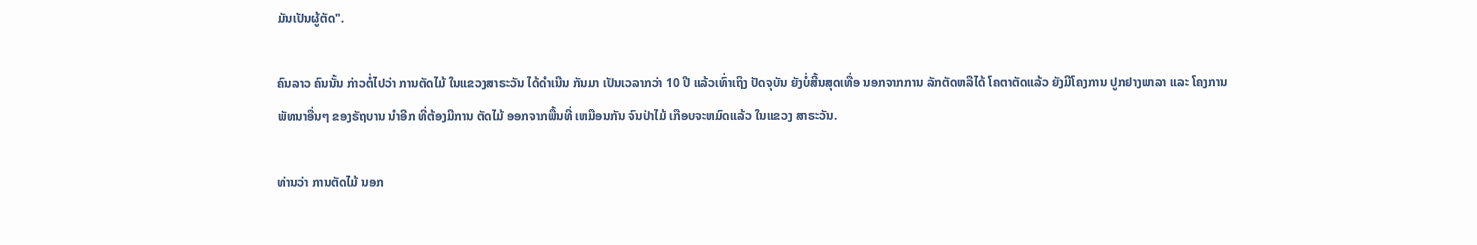ມັນເປັນຜູ້ຕັດ".

ຄົນລາວ ຄົນນັ້ນ ກ່າວຕໍ່ໄປວ່າ ການຕັດໄມ້ ໃນແຂວງສາຣະວັນ ໄດ້ດຳເນີນ ກັນມາ ເປັນເວລາກວ່າ 10 ປີ ແລ້ວເທົ່າເຖິງ ປັດຈຸບັນ ຍັງບໍ່ສີ້ນສຸດເທື່ອ ນອກຈາກການ ລັກຕັດຫລືໄດ້ ໂຄຕາຕັດແລ້ວ ຍັງມີໂຄງການ ປູກຢາງພາລາ ແລະ ໂຄງການ ພັທນາອື່ນໆ ຂອງຣັຖບານ ນຳອີກ ທີ່ຕ້ອງມີການ ຕັດໄມ້ ອອກຈາກພື້ນທີ່ ເຫມືອນກັນ ຈົນປ່າໄມ້ ເກືອບຈະຫມົດແລ້ວ ໃນແຂວງ ສາຣະວັນ.

ທ່ານວ່າ ການຕັດໄມ້ ນອກ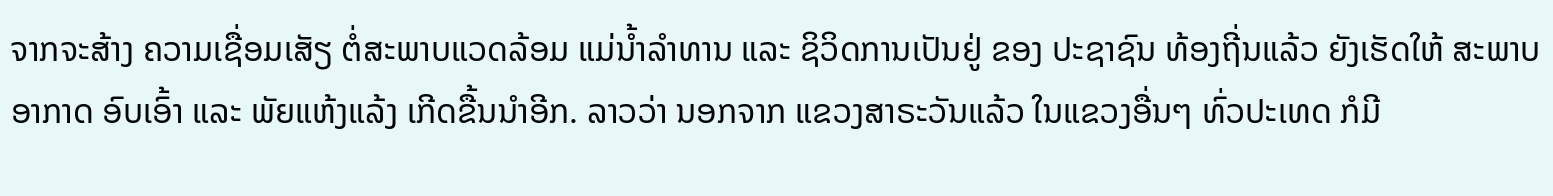ຈາກຈະສ້າງ ຄວາມເຊື່ອມເສັຽ ຕໍ່ສະພາບແວດລ້ອມ ແມ່ນ້ຳລຳທານ ແລະ ຊິວິດການເປັນຢູ່ ຂອງ ປະຊາຊົນ ທ້ອງຖີ່ນແລ້ວ ຍັງເຮັດໃຫ້ ສະພາບອາກາດ ອົບເອົ້າ ແລະ ພັຍແຫ້ງແລ້ງ ເກີດຂື້ນນຳອີກ. ລາວວ່າ ນອກຈາກ ແຂວງສາຣະວັນແລ້ວ ໃນແຂວງອື່ນໆ ທົ່ວປະເທດ ກໍມີ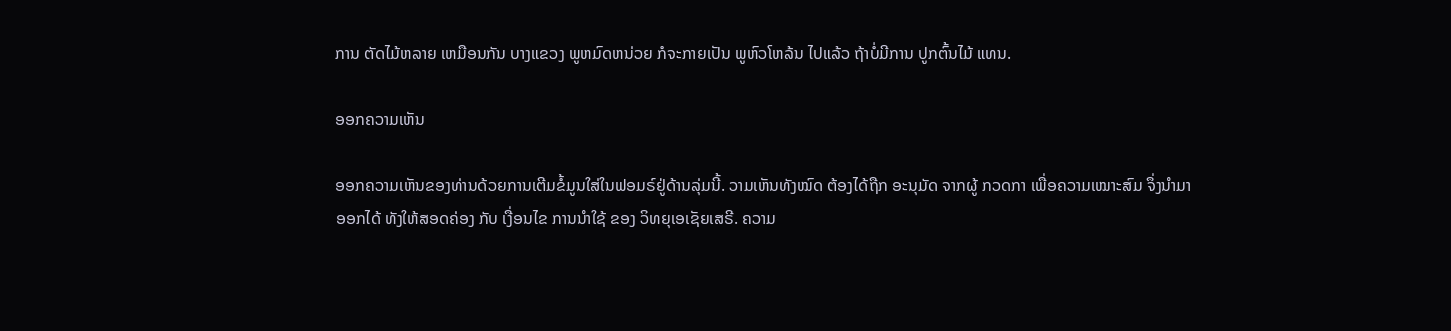ການ ຕັດໄມ້ຫລາຍ ເຫມືອນກັນ ບາງແຂວງ ພູຫມົດຫນ່ວຍ ກໍຈະກາຍເປັນ ພູຫົວໂຫລ້ນ ໄປແລ້ວ ຖ້າບໍ່ມີການ ປູກຕົ້ນໄມ້ ແທນ.

ອອກຄວາມເຫັນ

ອອກຄວາມເຫັນຂອງທ່ານດ້ວຍການເຕີມຂໍ້ມູນໃສ່ໃນຟອມຣ໌ຢູ່ດ້ານລຸ່ມນີ້. ວາມເຫັນທັງໝົດ ຕ້ອງໄດ້ຖືກ ອະນຸມັດ ຈາກຜູ້ ກວດກາ ເພື່ອຄວາມເໝາະສົມ ຈຶ່ງນໍາມາອອກໄດ້ ທັງໃຫ້ສອດຄ່ອງ ກັບ ເງື່ອນໄຂ ການນຳໃຊ້ ຂອງ ວິທຍຸເອເຊັຍເສຣີ. ຄວາມ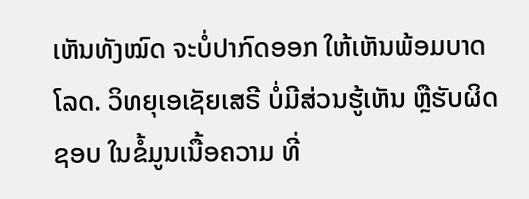ເຫັນທັງໝົດ ຈະບໍ່ປາກົດອອກ ໃຫ້ເຫັນພ້ອມບາດໂລດ. ວິທຍຸເອເຊັຍເສຣີ ບໍ່ມີສ່ວນຮູ້ເຫັນ ຫຼືຮັບຜິດຊອບ ໃນຂໍ້ມູນເນື້ອຄວາມ ທີ່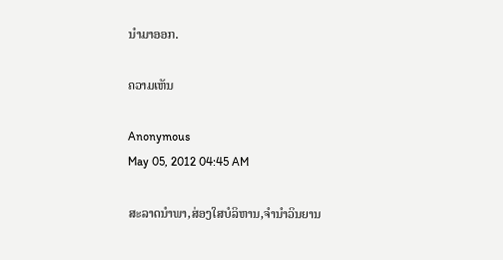ນໍາມາອອກ.

ຄວາມເຫັນ

Anonymous
May 05, 2012 04:45 AM

ສະລາດນຳພາ,ສ່ອງໃສບໍລິຫານ,ຈຳນຳວິນຍານ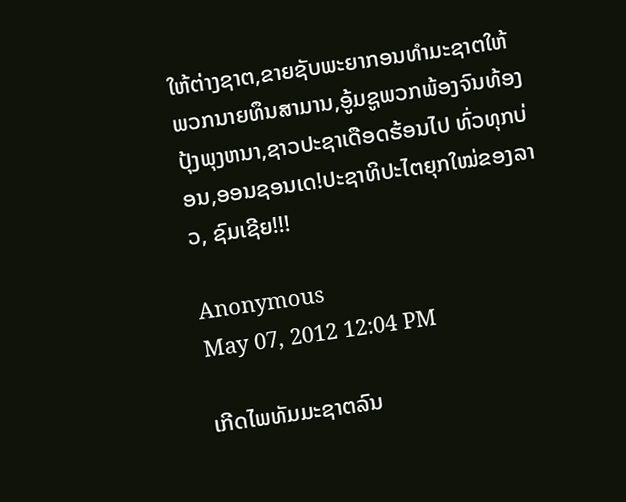ໃຫ້ຕ່າງຊາຕ,ຂາຍຊັບພະຍາກອນທຳມະຊາຕໃຫ້ພວກນາຍທຶນສາມານ,ອູ້ມຊູພວກພ້ອງຈົນທ້ອງປຸ້ງພຸງຫນາ,ຊາວປະຊາເດືອດຮ້ອນໄປ ທົ່ວທຸກບ່ອນ,ອອນຊອນເດ!ປະຊາທິປະໄຕຍຸກໃໝ່ຂອງລາວ, ຊົມເຊີຍ!!!

Anonymous
May 07, 2012 12:04 PM

ເກີດໄພທັມມະຊາຕລົນ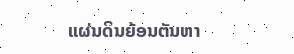ແຜ່ນດິນຍ້ອນຕັນຫາ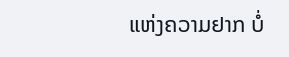ແຫ່ງຄວາມຢາກ ບໍ່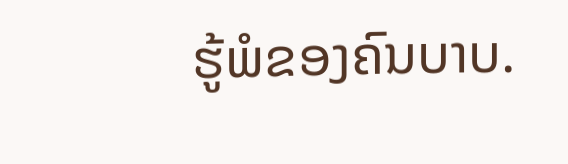ຮູ້ພໍຂອງຄົນບາບ.